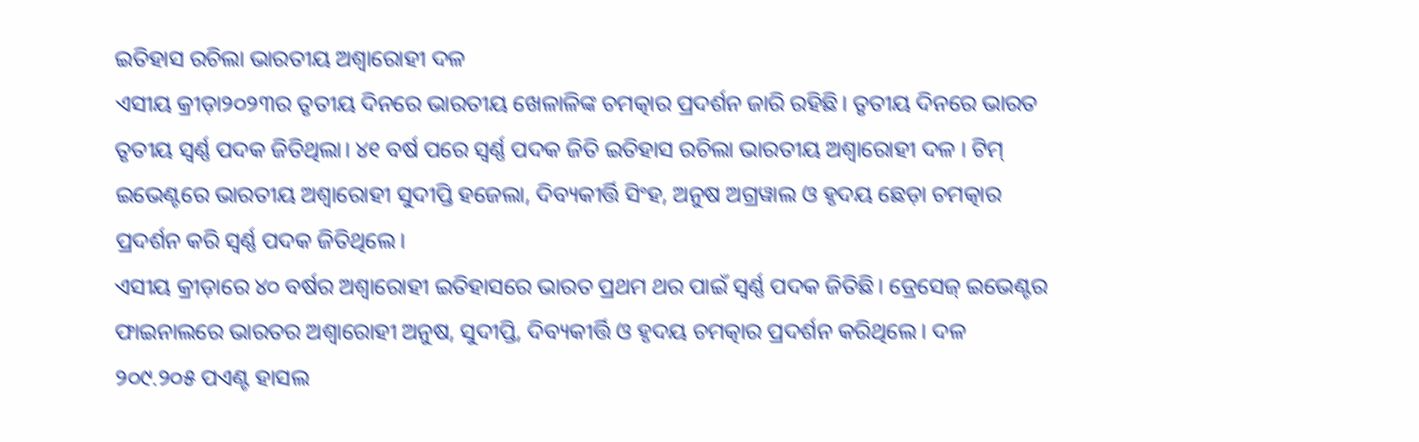ଇତିହାସ ରଚିଲା ଭାରତୀୟ ଅଶ୍ୱାରୋହୀ ଦଳ
ଏସୀୟ କ୍ରୀଡ଼ା୨୦୨୩ର ତୃତୀୟ ଦିନରେ ଭାରତୀୟ ଖେଳାଳିଙ୍କ ଚମତ୍କାର ପ୍ରଦର୍ଶନ ଜାରି ରହିଛି। ତୃତୀୟ ଦିନରେ ଭାରତ ତୃତୀୟ ସ୍ୱର୍ଣ୍ଣ ପଦକ ଜିତିଥିଲା। ୪୧ ବର୍ଷ ପରେ ସ୍ୱର୍ଣ୍ଣ ପଦକ ଜିତି ଇତିହାସ ରଚିଲା ଭାରତୀୟ ଅଶ୍ୱାରୋହୀ ଦଳ । ଟିମ୍ ଇଭେଣ୍ଟରେ ଭାରତୀୟ ଅଶ୍ୱାରୋହୀ ସୁଦୀପ୍ତି ହଜେଲା, ଦିବ୍ୟକୀର୍ତ୍ତି ସିଂହ, ଅନୁଷ ଅଗ୍ରୱାଲ ଓ ହୃଦୟ ଛେଡ଼ା ଚମତ୍କାର ପ୍ରଦର୍ଶନ କରି ସ୍ବର୍ଣ୍ଣ ପଦକ ଜିତିଥିଲେ।
ଏସୀୟ କ୍ରୀଡ଼ାରେ ୪୦ ବର୍ଷର ଅଶ୍ୱାରୋହୀ ଇତିହାସରେ ଭାରତ ପ୍ରଥମ ଥର ପାଇଁ ସ୍ୱର୍ଣ୍ଣ ପଦକ ଜିତିଛି। ଡ୍ରେସେଜ୍ ଇଭେଣ୍ଟର ଫାଇନାଲରେ ଭାରତର ଅଶ୍ୱାରୋହୀ ଅନୁଷ, ସୁଦୀପ୍ତି, ଦିବ୍ୟକୀର୍ତ୍ତି ଓ ହୃଦୟ ଚମତ୍କାର ପ୍ରଦର୍ଶନ କରିଥିଲେ। ଦଳ ୨୦୯.୨୦୫ ପଏଣ୍ଟ ହାସଲ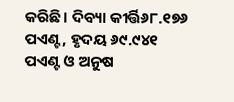କରିଛି। ଦିବ୍ୟା କୀର୍ତ୍ତି୬୮.୧୭୬ ପଏଣ୍ଟ, ହୃଦୟ ୬୯.୯୪୧ ପଏଣ୍ଟ ଓ ଅନୁଷ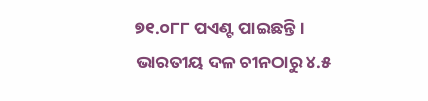୭୧.୦୮୮ ପଏଣ୍ଟ ପାଇଛନ୍ତି। ଭାରତୀୟ ଦଳ ଚୀନଠାରୁ ୪.୫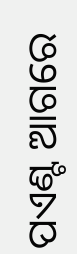ପଏଣ୍ଟ ଆଗରେ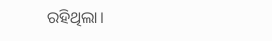ରହିଥିଲା।